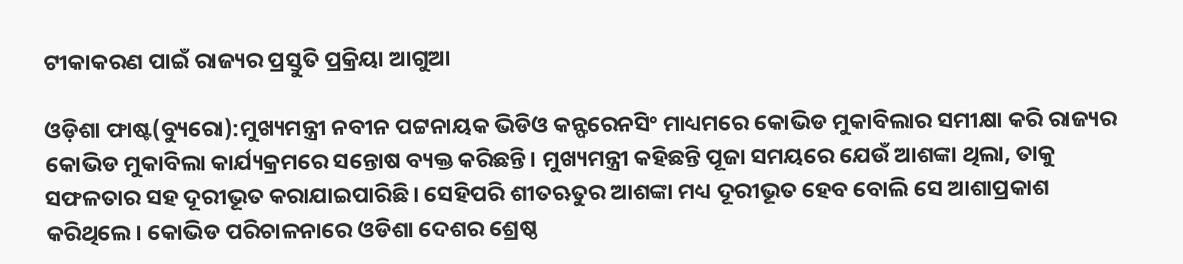ଟୀକାକରଣ ପାଇଁ ରାଜ୍ୟର ପ୍ରସ୍ତୁତି ପ୍ରକ୍ରିୟା ଆଗୁଆ

ଓଡ଼ିଶା ଫାଷ୍ଟ(ବ୍ୟୁରୋ):ମୁଖ୍ୟମନ୍ତ୍ରୀ ନବୀନ ପଟ୍ଟନାୟକ ଭିଡିଓ କନ୍ଫରେନସିଂ ମାଧ୍ୟମରେ କୋଭିଡ ମୁକାବିଲାର ସମୀକ୍ଷା କରି ରାଜ୍ୟର କୋଭିଡ ମୁକାବିଲା କାର୍ଯ୍ୟକ୍ରମରେ ସନ୍ତୋଷ ବ୍ୟକ୍ତ କରିଛନ୍ତି। ମୁଖ୍ୟମନ୍ତ୍ରୀ କହିଛନ୍ତି ପୂଜା ସମୟରେ ଯେଉଁ ଆଶଙ୍କା ଥିଲା, ତାକୁ ସଫଳତାର ସହ ଦୂରୀଭୂତ କରାଯାଇପାରିଛି। ସେହିପରି ଶୀତଋତୁର ଆଶଙ୍କା ମଧ୍ୟ ଦୂରୀଭୂତ ହେବ ବୋଲି ସେ ଆଶାପ୍ରକାଶ କରିଥିଲେ। କୋଭିଡ ପରିଚାଳନାରେ ଓଡିଶା ଦେଶର ଶ୍ରେଷ୍ଠ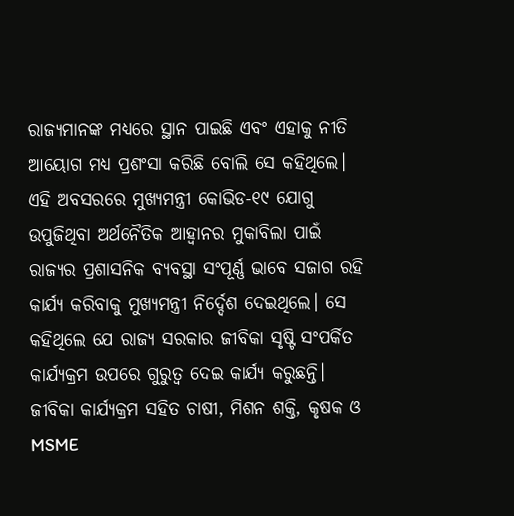ରାଜ୍ୟମାନଙ୍କ ମଧ୍ୟରେ ସ୍ଥାନ ପାଇଛି ଏବଂ ଏହାକୁ ନୀତି ଆୟୋଗ ମଧ୍ୟ ପ୍ରଶଂସା କରିଛି ବୋଲି ସେ କହିଥିଲେ।
ଏହି ଅବସରରେ ମୁଖ୍ୟମନ୍ତ୍ରୀ କୋଭିଡ-୧୯ ଯୋଗୁ ଉପୁଜିଥିବା ଅର୍ଥନୈତିକ ଆହ୍ବାନର ମୁକାବିଲା ପାଇଁ ରାଜ୍ୟର ପ୍ରଶାସନିକ ବ୍ୟବସ୍ଥା ସଂପୂର୍ଣ୍ଣ ଭାବେ ସଜାଗ ରହି କାର୍ଯ୍ୟ କରିବାକୁ ମୁଖ୍ୟମନ୍ତ୍ରୀ ନିର୍ଦ୍ଦେଶ ଦେଇଥିଲେ। ସେ କହିଥିଲେ ଯେ ରାଜ୍ୟ ସରକାର ଜୀବିକା ସୃଷ୍ଟି ସଂପର୍କିତ କାର୍ଯ୍ୟକ୍ରମ ଉପରେ ଗୁରୁତ୍ବ ଦେଇ କାର୍ଯ୍ୟ କରୁଛନ୍ତି। ଜୀବିକା କାର୍ଯ୍ୟକ୍ରମ ସହିତ ଚାଷୀ, ମିଶନ ଶକ୍ତି, କୃଷକ ଓ MSME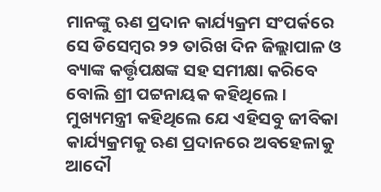ମାନଙ୍କୁ ଋଣ ପ୍ରଦାନ କାର୍ଯ୍ୟକ୍ରମ ସଂପର୍କରେ ସେ ଡିସେମ୍ବର ୨୨ ତାରିଖ ଦିନ ଜିଲ୍ଲାପାଳ ଓ ବ୍ୟାଙ୍କ କର୍ତ୍ତୃପକ୍ଷଙ୍କ ସହ ସମୀକ୍ଷା କରିବେ ବୋଲି ଶ୍ରୀ ପଟ୍ଟନାୟକ କହିଥିଲେ।
ମୁଖ୍ୟମନ୍ତ୍ରୀ କହିଥିଲେ ଯେ ଏହିସବୁ ଜୀବିକା କାର୍ଯ୍ୟକ୍ରମକୁ ଋଣ ପ୍ରଦାନରେ ଅବହେଳାକୁ ଆଦୌ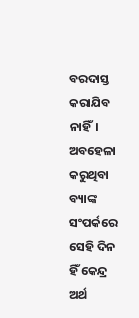ବରଦାସ୍ତ କରାଯିବ ନାହିଁ। ଅବହେଳା କରୁଥିବା ବ୍ୟାଙ୍କ ସଂପର୍କରେ ସେହି ଦିନ ହିଁ କେନ୍ଦ୍ର ଅର୍ଥ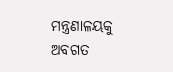ମନ୍ତ୍ରଣାଳୟକୁ ଅବଗତ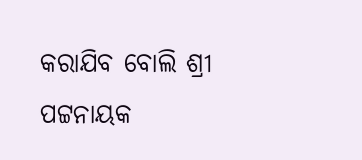କରାଯିବ ବୋଲି ଶ୍ରୀ ପଟ୍ଟନାୟକ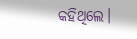କହିଥିଲେ।